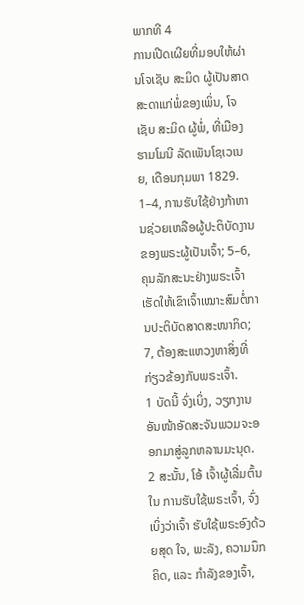ພາກທີ 4
ການເປີດເຜີຍທີ່ມອບໃຫ້ຜ່ານໂຈເຊັບ ສະມິດ ຜູ້ເປັນສາດສະດາແກ່ພໍ່ຂອງເພິ່ນ, ໂຈເຊັບ ສະມິດ ຜູ້ພໍ່, ທີ່ເມືອງຮາມໂມນີ ລັດເພັນໂຊເວເນຍ, ເດືອນກຸມພາ 1829.
1–4, ການຮັບໃຊ້ຢ່າງກ້າຫານຊ່ວຍເຫລືອຜູ້ປະຕິບັດງານຂອງພຣະຜູ້ເປັນເຈົ້າ; 5–6, ຄຸນລັກສະນະຢ່າງພຣະເຈົ້າເຮັດໃຫ້ເຂົາເຈົ້າເໝາະສົມຕໍ່ການປະຕິບັດສາດສະໜາກິດ; 7, ຕ້ອງສະແຫວງຫາສິ່ງທີ່ກ່ຽວຂ້ອງກັບພຣະເຈົ້າ.
1 ບັດນີ້ ຈົ່ງເບິ່ງ, ວຽກງານອັນໜ້າອັດສະຈັນພວມຈະອອກມາສູ່ລູກຫລານມະນຸດ.
2 ສະນັ້ນ, ໂອ້ ເຈົ້າຜູ້ເລີ່ມຕົ້ນໃນ ການຮັບໃຊ້ພຣະເຈົ້າ, ຈົ່ງເບິ່ງວ່າເຈົ້າ ຮັບໃຊ້ພຣະອົງດ້ວຍສຸດ ໃຈ, ພະລັງ, ຄວາມນຶກຄິດ, ແລະ ກຳລັງຂອງເຈົ້າ,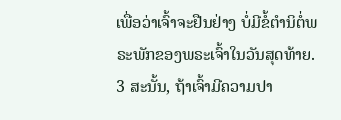ເພື່ອວ່າເຈົ້າຈະຢືນຢ່າງ ບໍ່ມີຂໍ້ຕຳນິຕໍ່ພຣະພັກຂອງພຣະເຈົ້າໃນວັນສຸດທ້າຍ.
3 ສະນັ້ນ, ຖ້າເຈົ້າມີຄວາມປາ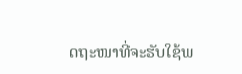ດຖະໜາທີ່ຈະຮັບໃຊ້ພ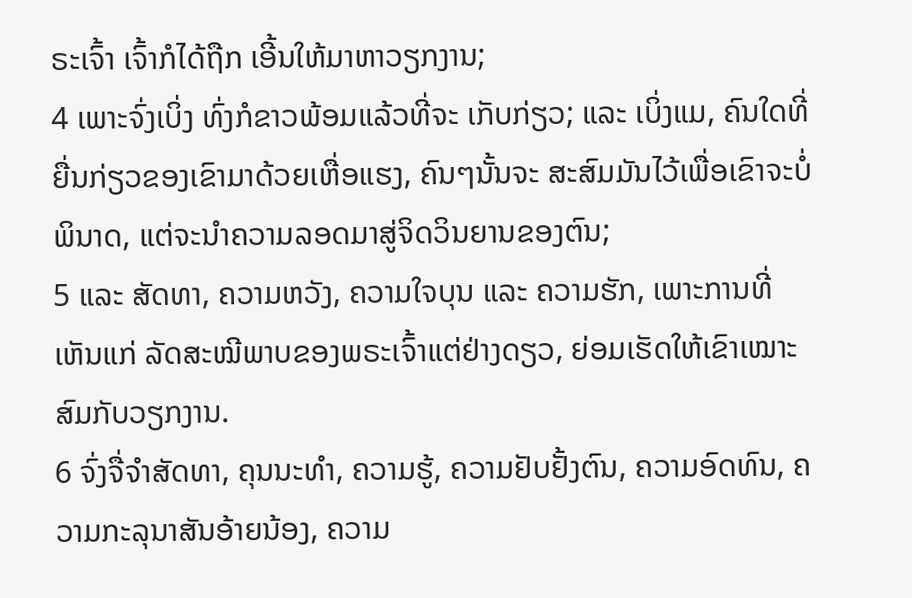ຣະເຈົ້າ ເຈົ້າກໍໄດ້ຖືກ ເອີ້ນໃຫ້ມາຫາວຽກງານ;
4 ເພາະຈົ່ງເບິ່ງ ທົ່ງກໍຂາວພ້ອມແລ້ວທີ່ຈະ ເກັບກ່ຽວ; ແລະ ເບິ່ງແມ, ຄົນໃດທີ່ຍື່ນກ່ຽວຂອງເຂົາມາດ້ວຍເຫື່ອແຮງ, ຄົນໆນັ້ນຈະ ສະສົມມັນໄວ້ເພື່ອເຂົາຈະບໍ່ພິນາດ, ແຕ່ຈະນຳຄວາມລອດມາສູ່ຈິດວິນຍານຂອງຕົນ;
5 ແລະ ສັດທາ, ຄວາມຫວັງ, ຄວາມໃຈບຸນ ແລະ ຄວາມຮັກ, ເພາະການທີ່ ເຫັນແກ່ ລັດສະໝີພາບຂອງພຣະເຈົ້າແຕ່ຢ່າງດຽວ, ຍ່ອມເຮັດໃຫ້ເຂົາເໝາະສົມກັບວຽກງານ.
6 ຈົ່ງຈື່ຈຳສັດທາ, ຄຸນນະທຳ, ຄວາມຮູ້, ຄວາມຢັບຢັ້ງຕົນ, ຄວາມອົດທົນ, ຄວາມກະລຸນາສັນອ້າຍນ້ອງ, ຄວາມ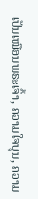ເປັນເໝືອນພຣະເຈົ້າ, ຄວາມໃຈບຸນ, ຄວາມ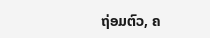ຖ່ອມຕົວ, ຄ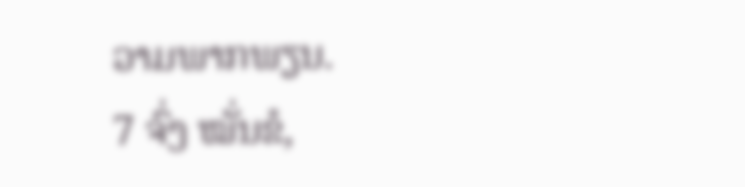ວາມພາກພຽນ.
7 ຈົ່ງ ໝັ່ນຂໍ,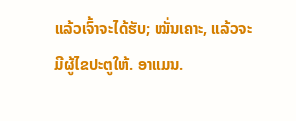ແລ້ວເຈົ້າຈະໄດ້ຮັບ; ໝັ່ນເຄາະ, ແລ້ວຈະມີຜູ້ໄຂປະຕູໃຫ້. ອາແມນ.